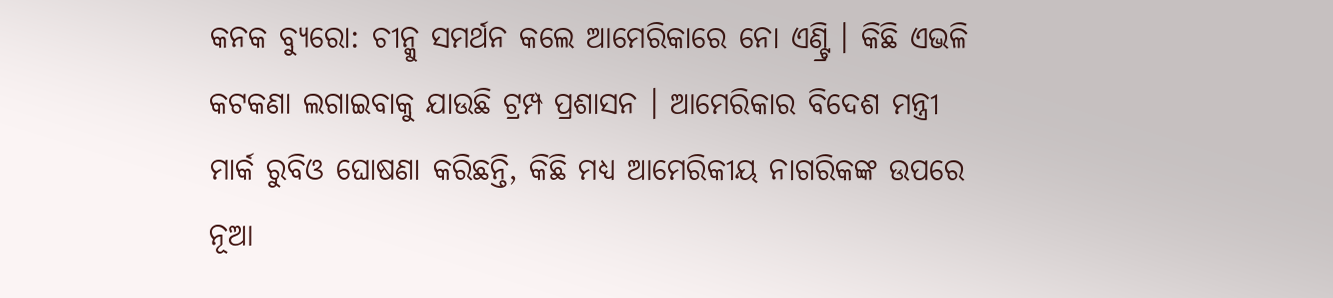କନକ ବ୍ୟୁରୋ: ଚୀନ୍କୁ ସମର୍ଥନ କଲେ ଆମେରିକାରେ ନୋ ଏଣ୍ଟ୍ରି । କିଛି ଏଭଳି କଟକଣା ଲଗାଇବାକୁ ଯାଉଛି ଟ୍ରମ୍ପ ପ୍ରଶାସନ । ଆମେରିକାର ବିଦେଶ ମନ୍ତ୍ରୀ ମାର୍କ ରୁବିଓ ଘୋଷଣା କରିଛନ୍ତି, କିଛି ମଧ୍ୟ ଆମେରିକୀୟ ନାଗରିକଙ୍କ ଉପରେ ନୂଆ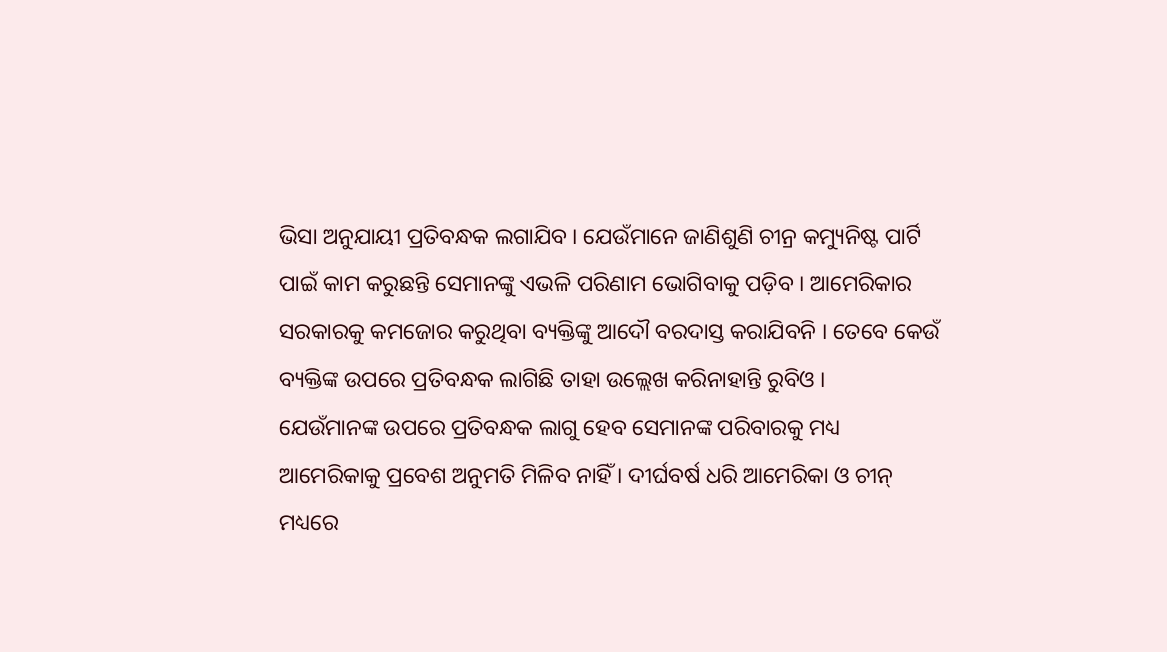ଭିସା ଅନୁଯାୟୀ ପ୍ରତିବନ୍ଧକ ଲଗାଯିବ । ଯେଉଁମାନେ ଜାଣିଶୁଣି ଚୀନ୍ର କମ୍ୟୁନିଷ୍ଟ ପାର୍ଟି ପାଇଁ କାମ କରୁଛନ୍ତି ସେମାନଙ୍କୁ ଏଭଳି ପରିଣାମ ଭୋଗିବାକୁ ପଡ଼ିବ । ଆମେରିକାର ସରକାରକୁ କମଜୋର କରୁଥିବା ବ୍ୟକ୍ତିଙ୍କୁ ଆଦୌ ବରଦାସ୍ତ କରାଯିବନି । ତେବେ କେଉଁ ବ୍ୟକ୍ତିଙ୍କ ଉପରେ ପ୍ରତିବନ୍ଧକ ଲାଗିଛି ତାହା ଉଲ୍ଲେଖ କରିନାହାନ୍ତି ରୁବିଓ ।
ଯେଉଁମାନଙ୍କ ଉପରେ ପ୍ରତିବନ୍ଧକ ଲାଗୁ ହେବ ସେମାନଙ୍କ ପରିବାରକୁ ମଧ୍ୟ ଆମେରିକାକୁ ପ୍ରବେଶ ଅନୁମତି ମିଳିବ ନାହିଁ । ଦୀର୍ଘବର୍ଷ ଧରି ଆମେରିକା ଓ ଚୀନ୍ ମଧ୍ୟରେ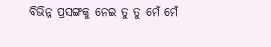ବିଭିନ୍ନ ପ୍ରସଙ୍ଗକୁ ନେଇ ତୁ ତୁ ମେଁ ମେଁ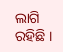ଲାଗି ରହିଛି ।